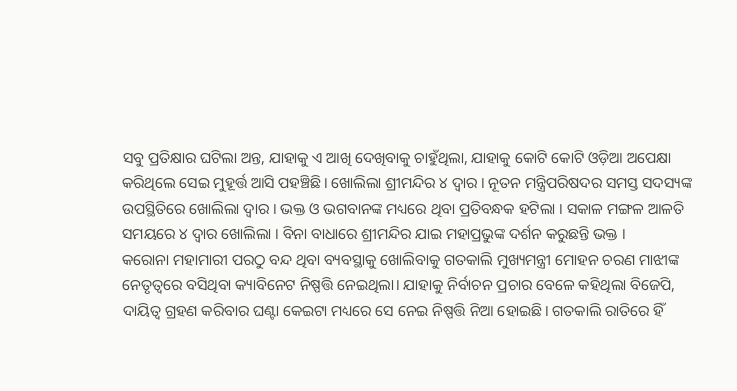ସବୁ ପ୍ରତିକ୍ଷାର ଘଟିଲା ଅନ୍ତ, ଯାହାକୁ ଏ ଆଖି ଦେଖିବାକୁ ଚାହୁଁଥିଲା, ଯାହାକୁ କୋଟି କୋଟି ଓଡ଼ିଆ ଅପେକ୍ଷା କରିଥିଲେ ସେଇ ମୁହୂର୍ତ୍ତ ଆସି ପହଞ୍ଚିଛି। ଖୋଲିଲା ଶ୍ରୀମନ୍ଦିର ୪ ଦ୍ୱାର । ନୂତନ ମନ୍ତ୍ରିପରିଷଦର ସମସ୍ତ ସଦସ୍ୟଙ୍କ ଉପସ୍ଥିତିରେ ଖୋଲିଲା ଦ୍ବାର । ଭକ୍ତ ଓ ଭଗବାନଙ୍କ ମଧ୍ୟରେ ଥିବା ପ୍ରତିବନ୍ଧକ ହଟିଲା । ସକାଳ ମଙ୍ଗଳ ଆଳତି ସମୟରେ ୪ ଦ୍ବାର ଖୋଲିଲା । ବିନା ବାଧାରେ ଶ୍ରୀମନ୍ଦିର ଯାଇ ମହାପ୍ରଭୁଙ୍କ ଦର୍ଶନ କରୁଛନ୍ତି ଭକ୍ତ ।
କରୋନା ମହାମାରୀ ପରଠୁ ବନ୍ଦ ଥିବା ବ୍ୟବସ୍ଥାକୁ ଖୋଲିବାକୁ ଗତକାଲି ମୁଖ୍ୟମନ୍ତ୍ରୀ ମୋହନ ଚରଣ ମାଝୀଙ୍କ ନେତୃତ୍ବରେ ବସିଥିବା କ୍ୟାବିନେଟ ନିଷ୍ପତ୍ତି ନେଇଥିଲା। ଯାହାକୁ ନିର୍ବାଚନ ପ୍ରଚାର ବେଳେ କହିଥିଲା ବିଜେପି, ଦାୟିତ୍ବ ଗ୍ରହଣ କରିବାର ଘଣ୍ଟା କେଇଟା ମଧ୍ୟରେ ସେ ନେଇ ନିଷ୍ପତ୍ତି ନିଆ ହୋଇଛି। ଗତକାଲି ରାତିରେ ହିଁ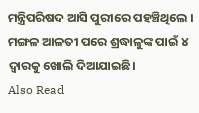ମନ୍ତ୍ରିପରିଷଦ ଆସି ପୁରୀରେ ପହଞ୍ଚିଥିଲେ । ମଙ୍ଗଳ ଆଳତୀ ପରେ ଶ୍ରଦ୍ଧାଳୁଙ୍କ ପାଇଁ ୪ ଦ୍ବାରକୁ ଖୋଲି ଦିଆଯାଇଛି।
Also Read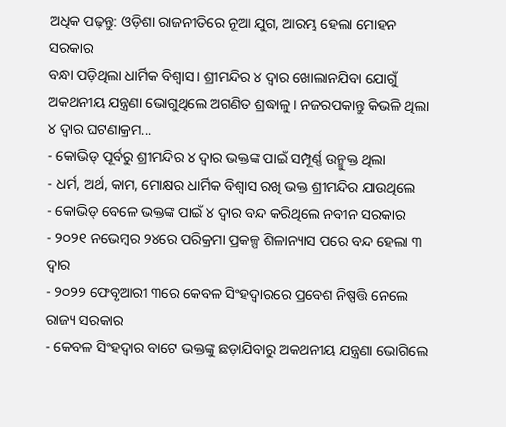ଅଧିକ ପଢ଼ନ୍ତୁ: ଓଡ଼ିଶା ରାଜନୀତିରେ ନୂଆ ଯୁଗ, ଆରମ୍ଭ ହେଲା ମୋହନ ସରକାର
ବନ୍ଧା ପଡ଼ିଥିଲା ଧାର୍ମିକ ବିଶ୍ବାସ। ଶ୍ରୀମନ୍ଦିର ୪ ଦ୍ବାର ଖୋଲାନଯିବା ଯୋଗୁଁ ଅକଥନୀୟ ଯନ୍ତ୍ରଣା ଭୋଗୁଥିଲେ ଅଗଣିତ ଶ୍ରଦ୍ଧାଳୁ। ନଜରପକାନ୍ତୁ କିଭଳି ଥିଲା ୪ ଦ୍ବାର ଘଟଣାକ୍ରମ...
- କୋଭିଡ୍ ପୂର୍ବରୁ ଶ୍ରୀମନ୍ଦିର ୪ ଦ୍ବାର ଭକ୍ତଙ୍କ ପାଇଁ ସମ୍ପୂର୍ଣ୍ଣ ଉନ୍ମୁକ୍ତ ଥିଲା
- ଧର୍ମ, ଅର୍ଥ, କାମ, ମୋକ୍ଷର ଧାର୍ମିକ ବିଶ୍ବାସ ରଖି ଭକ୍ତ ଶ୍ରୀମନ୍ଦିର ଯାଉଥିଲେ
- କୋଭିଡ୍ ବେଳେ ଭକ୍ତଙ୍କ ପାଇଁ ୪ ଦ୍ବାର ବନ୍ଦ କରିଥିଲେ ନବୀନ ସରକାର
- ୨୦୨୧ ନଭେମ୍ବର ୨୪ରେ ପରିକ୍ରମା ପ୍ରକଳ୍ପ ଶିଳାନ୍ୟାସ ପରେ ବନ୍ଦ ହେଲା ୩ ଦ୍ବାର
- ୨୦୨୨ ଫେବୃଆରୀ ୩ରେ କେବଳ ସିଂହଦ୍ବାରରେ ପ୍ରବେଶ ନିଷ୍ପତ୍ତି ନେଲେ ରାଜ୍ୟ ସରକାର
- କେବଳ ସିଂହଦ୍ବାର ବାଟେ ଭକ୍ତଙ୍କୁ ଛଡ଼ାଯିବାରୁ ଅକଥନୀୟ ଯନ୍ତ୍ରଣା ଭୋଗିଲେ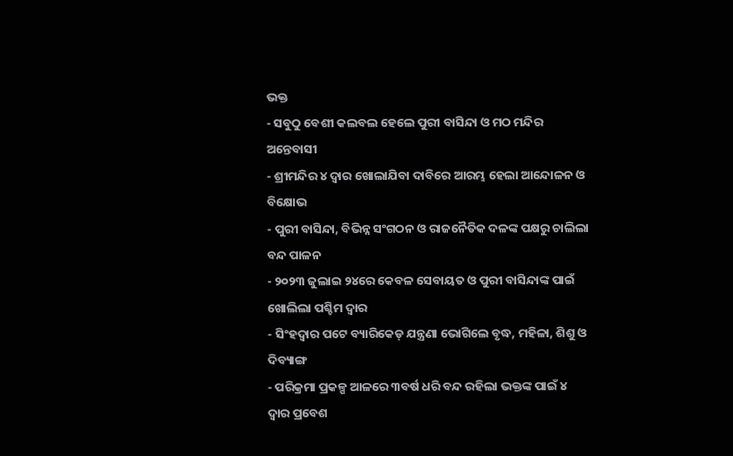ଭକ୍ତ
- ସବୁଠୁ ବେଶୀ କଲବଲ ହେଲେ ପୁରୀ ବାସିନ୍ଦା ଓ ମଠ ମନ୍ଦିର ଅନ୍ତେବାସୀ
- ଶ୍ରୀମନ୍ଦିର ୪ ଦ୍ବାର ଖୋଲାଯିବା ଦାବିରେ ଆରମ୍ଭ ହେଲା ଆନ୍ଦୋଳନ ଓ ବିକ୍ଷୋଭ
- ପୁରୀ ବାସିନ୍ଦା, ବିଭିନ୍ନ ସଂଗଠନ ଓ ରାଜନୈତିକ ଦଳଙ୍କ ପକ୍ଷରୁ ଚାଲିଲା ବନ୍ଦ ପାଳନ
- ୨୦୨୩ ଜୁଲାଇ ୨୪ରେ କେବଳ ସେବାୟତ ଓ ପୁରୀ ବାସିନ୍ଦାଙ୍କ ପାଇଁ ଖୋଲିଲା ପଶ୍ଚିମ ଦ୍ବାର
- ସିଂହଦ୍ବାର ପଟେ ବ୍ୟାରିକେଡ୍ ଯନ୍ତ୍ରଣା ଭୋଗିଲେ ବୃଦ୍ଧ, ମହିଳା, ଶିଶୁ ଓ ଦିବ୍ୟାଙ୍ଗ
- ପରିକ୍ରମା ପ୍ରକଳ୍ପ ଆଳରେ ୩ବର୍ଷ ଧରି ବନ୍ଦ ରହିଲା ଭକ୍ତଙ୍କ ପାଇଁ ୪ ଦ୍ବାର ପ୍ରବେଶ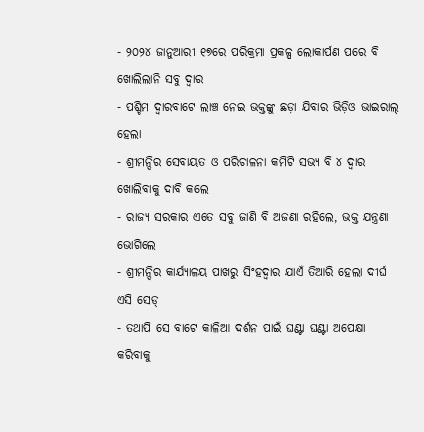- ୨୦୨୪ ଜାନୁଆରୀ ୧୭ରେ ପରିକ୍ରମା ପ୍ରକଳ୍ପ ଲୋକାର୍ପଣ ପରେ ବି ଖୋଲିଲାନି ସବୁ ଦ୍ବାର
- ପଶ୍ଚିମ ଦ୍ବାରବାଟେ ଲାଞ୍ଚ ନେଇ ଭକ୍ତଙ୍କୁ ଛଡ଼ା ଯିବାର ଭିଡ଼ିଓ ଭାଇରାଲ୍ ହେଲା
- ଶ୍ରୀମନ୍ଦିର ସେବାୟତ ଓ ପରିଚାଳନା କମିଟି ସଭ୍ୟ ବି ୪ ଦ୍ବାର ଖୋଲିବାକୁ ଦାବି କଲେ
- ରାଜ୍ୟ ସରକାର ଏତେ ସବୁ ଜାଣି ବି ଅଜଣା ରହିଲେ, ଭକ୍ତ ଯନ୍ତ୍ରଣା ଭୋଗିଲେ
- ଶ୍ରୀମନ୍ଦିର କାର୍ଯ୍ୟାଳୟ ପାଖରୁ ସିଂହଦ୍ବାର ଯାଏଁ ତିଆରି ହେଲା ଦୀର୍ଘ ଏସି ସେଡ୍
- ତଥାପି ସେ ବାଟେ କାଳିଆ ଦର୍ଶନ ପାଇଁ ଘଣ୍ଟା ଘଣ୍ଟା ଅପେକ୍ଷା କରିବାକୁ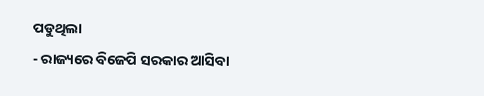ପଡୁଥିଲା
- ରାଜ୍ୟରେ ବିଜେପି ସରକାର ଆସିବା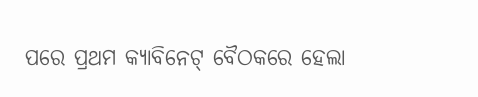ପରେ ପ୍ରଥମ କ୍ୟାବିନେଟ୍ ବୈଠକରେ ହେଲା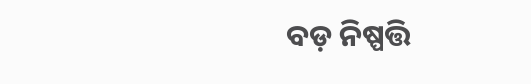ବଡ଼ ନିଷ୍ପତ୍ତି